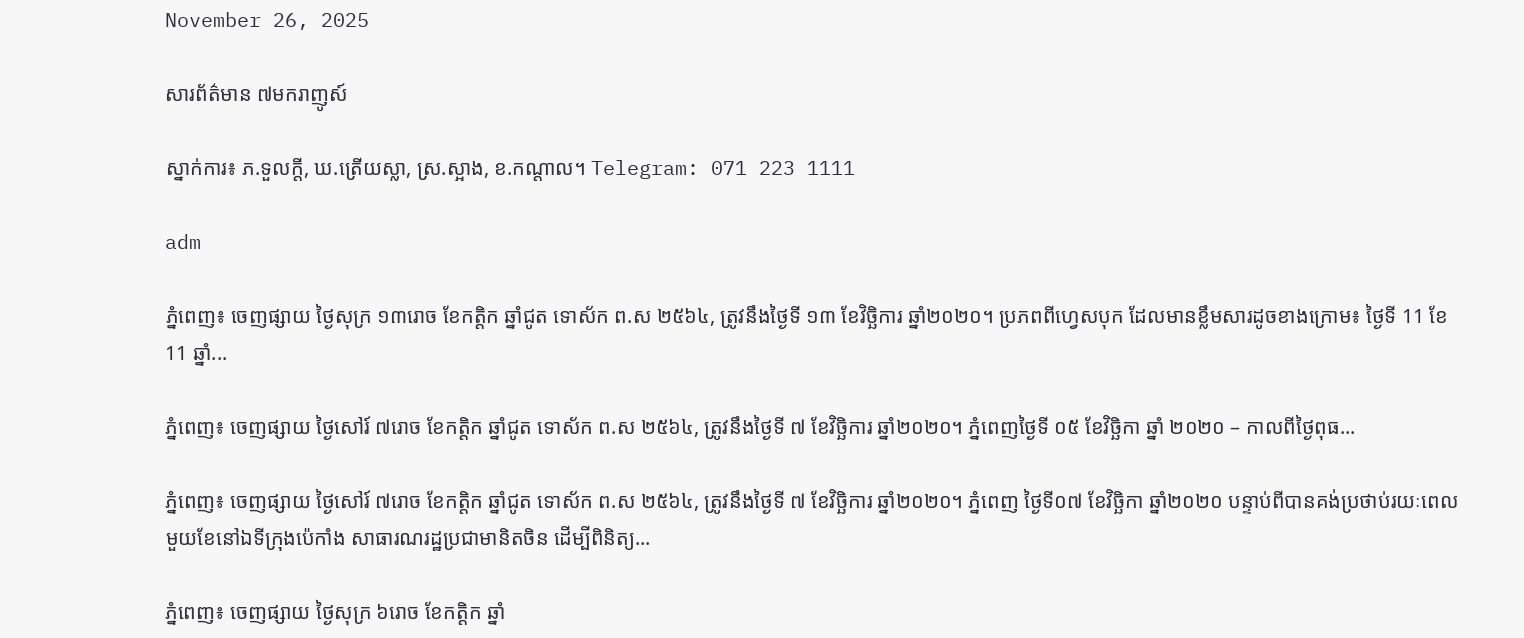November 26, 2025

សារព័ត៌មាន ៧មករាញូស៍

ស្នាក់ការ៖ ភ.ទួលក្តី, ឃ.ត្រើយស្លា, ស្រ.ស្អាង, ខ.កណ្តាល។ Telegram: 071 223 1111

adm

ភ្នំពេញ៖ ចេញផ្សាយ ថ្ងៃសុក្រ ១៣រោច ខែកត្តិក ឆ្នាំជូត ទោស័ក ព.ស ២៥៦៤, ត្រូវនឹងថ្ងៃទី ១៣ ខែវិច្ឆិការ ឆ្នាំ២០២០។ ប្រភពពីហ្វេសបុក ដែលមានខ្លឹមសារដូចខាងក្រោម៖ ថ្ងៃទី 11 ខែ 11 ឆ្នាំ...

ភ្នំពេញ៖ ចេញផ្សាយ ថ្ងៃសៅរ៍ ៧រោច ខែកត្តិក ឆ្នាំជូត ទោស័ក ព.ស ២៥៦៤, ត្រូវនឹងថ្ងៃទី ៧ ខែវិច្ឆិការ ឆ្នាំ២០២០។ ភ្នំពេញថ្ងៃទី ០៥ ខែវិច្ឆិកា ឆ្នាំ ២០២០ – កាលពីថ្ងៃពុធ...

ភ្នំពេញ៖ ចេញផ្សាយ ថ្ងៃសៅរ៍ ៧រោច ខែកត្តិក ឆ្នាំជូត ទោស័ក ព.ស ២៥៦៤, ត្រូវនឹងថ្ងៃទី ៧ ខែវិច្ឆិការ ឆ្នាំ២០២០។ ភ្នំពេញ ថ្ងៃទី០៧ ខែវិច្ឆិកា ឆ្នាំ២០២០ បន្ទាប់ពីបានគង់ប្រថាប់រយៈពេលមួយខែនៅឯទីក្រុងប៉េកាំង សាធារណរដ្ឋប្រជាមានិតចិន ដើម្បីពិនិត្យ...

ភ្នំពេញ៖ ចេញផ្សាយ ថ្ងៃសុក្រ ៦រោច ខែកត្តិក ឆ្នាំ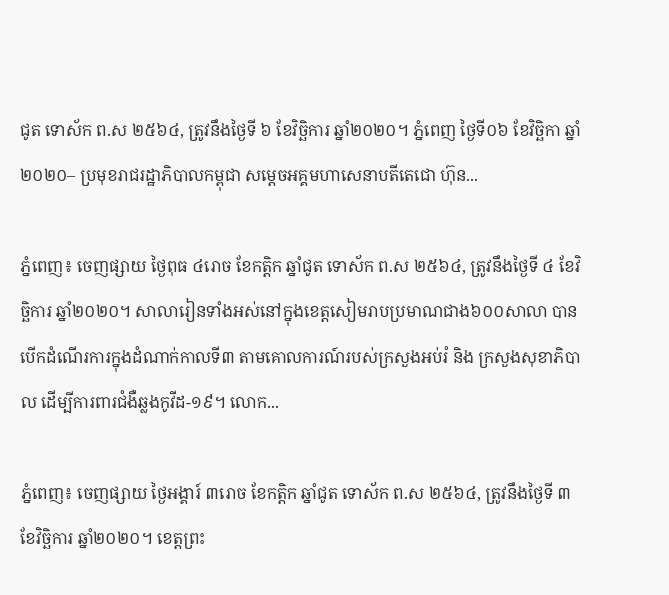ជូត ទោស័ក ព.ស ២៥៦៤, ត្រូវនឹងថ្ងៃទី ៦ ខែវិច្ឆិការ ឆ្នាំ២០២០។ ភ្នំពេញ ថ្ងៃទី០៦ ខែវិច្ឆិកា ឆ្នាំ២០២០– ប្រមុខរាជរដ្ឋាភិបាលកម្ពុជា សម្តេចអគ្គមហាសេនាបតីតេជោ ហ៊ុន...

ភ្នំពេញ៖ ចេញផ្សាយ ថ្ងៃពុធ ៤រោច ខែកត្តិក ឆ្នាំជូត ទោស័ក ព.ស ២៥៦៤, ត្រូវនឹងថ្ងៃទី ៤ ខែវិច្ឆិការ ឆ្នាំ២០២០។ សាលារៀនទាំងអស់នៅក្នុងខេត្តសៀមរាបប្រមាណជាង៦០០សាលា បានបើកដំណើរការក្នុងដំណាក់កាលទី៣ តាមគោលការណ៍របស់ក្រសួងអប់រំ និង ក្រសួងសុខាភិបាល ដើម្បីការពារជំងឺឆ្លងកូវីដ-១៩។ លោក...

ភ្នំពេញ៖ ចេញផ្សាយ ថ្ងៃអង្គារ៍ ៣រោច ខែកត្តិក ឆ្នាំជូត ទោស័ក ព.ស ២៥៦៤, ត្រូវនឹងថ្ងៃទី ៣ ខែវិច្ឆិការ ឆ្នាំ២០២០។ ខេត្តព្រះ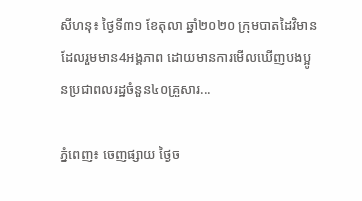សីហនុ៖ ថ្ងៃទី៣១ ខែតុលា ឆ្នាំ២០២០ ក្រុមបាតដៃវិមាន ដែលរួមមាន4អង្គភាព ដោយមានការមើលឃើញបងប្អូនប្រជាពលរដ្ឋចំនួន៤០គ្រួសារ...

ភ្នំពេញ៖ ចេញផ្សាយ ថ្ងៃច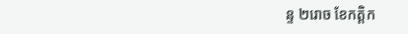ន្ទ ២រោច ខែកត្តិក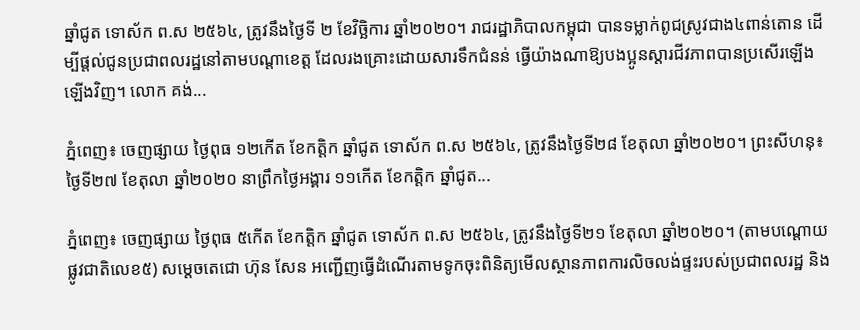ឆ្នាំជូត ទោស័ក ព.ស ២៥៦៤, ត្រូវនឹងថ្ងៃទី ២ ខែវិច្ឆិការ ឆ្នាំ២០២០។ រាជរដ្ឋាភិបាលកម្ពុជា បានទម្លាក់ពូជស្រូវជាង៤ពាន់តោន ដើម្បីផ្តល់ជូនប្រជាពលរដ្ឋនៅតាមបណ្តាខេត្ត ដែលរងគ្រោះដោយសារទឹកជំនន់ ធ្វើយ៉ាងណាឱ្យបងប្អូនស្ដារជីវភាពបានប្រសើរឡើងឡើងវិញ។ លោក គង់...

ភ្នំពេញ៖ ចេញផ្សាយ ថ្ងៃពុធ ១២កើត ខែកត្តិក ឆ្នាំជូត ទោស័ក ព.ស ២៥៦៤, ត្រូវនឹងថ្ងៃទី២៨ ខែតុលា ឆ្នាំ២០២០។ ព្រះសីហនុ៖ ថ្ងៃទី២៧ ខែតុលា ឆ្នាំ២០២០ នាព្រឹកថ្ងៃអង្គារ ១១កើត ខែកត្តិក ឆ្នាំជូត...

ភ្នំពេញ៖ ចេញផ្សាយ ថ្ងៃពុធ ៥កើត ខែកត្តិក ឆ្នាំជូត ទោស័ក ព.ស ២៥៦៤, ត្រូវនឹងថ្ងៃទី២១ ខែតុលា ឆ្នាំ២០២០។ (តាមបណ្ដោយផ្លូវជាតិលេខ៥) សម្ដេចតេជោ ហ៊ុន សែន អញ្ជើញធ្វើដំណើរតាមទូកចុះពិនិត្យមើលស្ថានភាពការលិចលង់ផ្ទះរបស់ប្រជាពលរដ្ឋ និង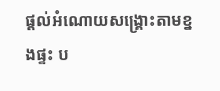ផ្ដល់អំណោយសង្គ្រោះតាមខ្នងផ្ទះ ប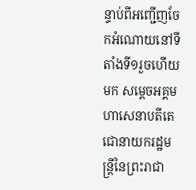ន្ទាប់ពីអញ្ជើញចែកអំណោយនៅទីតាំងទី១រួចហើយមក សម្ដេចអគ្គមហាសេនាបតីតេជោនាយករដ្ឋមន្ត្រីនៃព្រះរាជា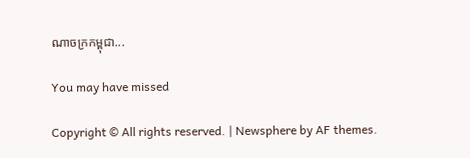ណាចក្រកម្ពុជា...

You may have missed

Copyright © All rights reserved. | Newsphere by AF themes.